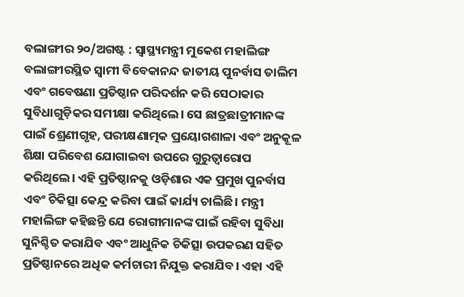ବଲାଙ୍ଗୀର ୨୦/ଅଗଷ୍ଟ : ସ୍ୱାସ୍ଥ୍ୟମନ୍ତ୍ରୀ ମୁକେଶ ମହାଲିଙ୍ଗ ବଲାଙ୍ଗୀରସ୍ଥିତ ସ୍ୱାମୀ ବିବେକାନନ୍ଦ ଜାତୀୟ ପୁନର୍ବାସ ତାଲିମ ଏବଂ ଗବେଷଣା ପ୍ରତିଷ୍ଠାନ ପରିଦର୍ଶନ କରି ସେଠାକାର ସୁବିଧାଗୁଡ଼ିକର ସମୀକ୍ଷା କରିଥିଲେ। ସେ ଛାତ୍ରଛାତ୍ରୀମାନଙ୍କ ପାଇଁ ଶ୍ରେଣୀଗୃହ, ପରୀକ୍ଷଣାତ୍ମକ ପ୍ରୟୋଗଶାଳା ଏବଂ ଅନୁକୂଳ ଶିକ୍ଷା ପରିବେଶ ଯୋଗାଇବା ଉପରେ ଗୁରୁତ୍ୱାରୋପ କରିଥିଲେ। ଏହି ପ୍ରତିଷ୍ଠାନକୁ ଓଡ଼ିଶାର ଏକ ପ୍ରମୁଖ ପୁନର୍ବାସ ଏବଂ ଚିକିତ୍ସା କେନ୍ଦ୍ର କରିବା ପାଇଁ କାର୍ଯ୍ୟ ଚାଲିଛି। ମନ୍ତ୍ରୀ ମହାଲିଙ୍ଗ କହିଛନ୍ତି ଯେ ରୋଗୀମାନଙ୍କ ପାଇଁ ରହିବା ସୁବିଧା ସୁନିଶ୍ଚିତ କରାଯିବ ଏବଂ ଆଧୁନିକ ଚିକିତ୍ସା ଉପକରଣ ସହିତ ପ୍ରତିଷ୍ଠାନରେ ଅଧିକ କର୍ମଚାରୀ ନିଯୁକ୍ତ କରାଯିବ। ଏହା ଏହି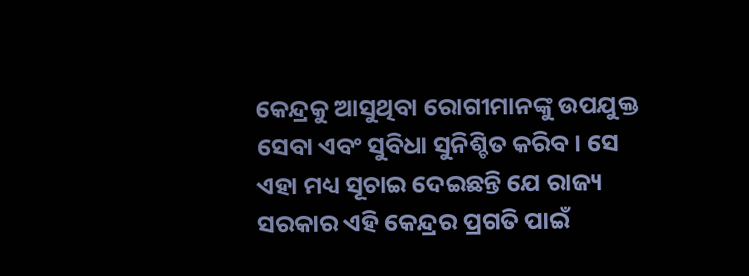କେନ୍ଦ୍ରକୁ ଆସୁଥିବା ରୋଗୀମାନଙ୍କୁ ଉପଯୁକ୍ତ ସେବା ଏବଂ ସୁବିଧା ସୁନିଶ୍ଚିତ କରିବ। ସେ ଏହା ମଧ୍ୟ ସୂଚାଇ ଦେଇଛନ୍ତି ଯେ ରାଜ୍ୟ ସରକାର ଏହି କେନ୍ଦ୍ରର ପ୍ରଗତି ପାଇଁ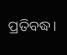ପ୍ରତିବଦ୍ଧ।